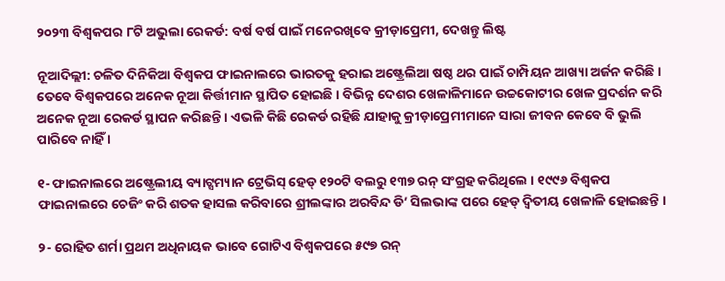୨୦୨୩ ବିଶ୍ୱକପର ୮ଟି ଅଭୁଲା ରେକର୍ଡ: ବର୍ଷ ବର୍ଷ ପାଇଁ ମନେରଖିବେ କ୍ରୀଡ଼ାପ୍ରେମୀ, ଦେଖନ୍ତୁ ଲିଷ୍ଟ

ନୂଆଦିଲ୍ଲୀ: ଚଳିତ ଦିନିକିଆ ବିଶ୍ୱକପ ଫାଇନାଲରେ ଭାରତକୁ ହରାଇ ଅଷ୍ଟ୍ରେଲିଆ ଷଷ୍ଠ ଥର ପାଇଁ ଚାମ୍ପିୟନ ଆଖ୍ୟା ଅର୍ଜନ କରିଛି । ତେବେ ବିଶ୍ୱକପରେ ଅନେକ ନୂଆ କିର୍ତ୍ତୀମାନ ସ୍ଥାପିତ ହୋଇଛି । ବିଭିନ୍ନ ଦେଶର ଖେଳାଳିମାନେ ଉଚ୍ଚକୋଟୀର ଖେଳ ପ୍ରଦର୍ଶନ କରି ଅନେକ ନୂଆ ରେକର୍ଡ ସ୍ଥାପନ କରିଛନ୍ତି । ଏଭଳି କିଛି ରେକର୍ଡ ରହିଛି ଯାହାକୁ କ୍ରୀଡ଼ାପ୍ରେମୀମାନେ ସାରା ଜୀବନ କେବେ ବି ଭୁଲି ପାରିବେ ନାହିଁ ।

୧- ଫାଇନାଲରେ ଅଷ୍ଟ୍ରେଲୀୟ ବ୍ୟାଟ୍ସମ୍ୟାନ ଟ୍ରେଭିସ୍ ହେଡ୍ ୧୨୦ଟି ବଲରୁ ୧୩୭ ରନ୍ ସଂଗ୍ରହ କରିଥିଲେ । ୧୯୯୬ ବିଶ୍ୱକପ ଫାଇନାଲରେ ଚେଜିଂ କରି ଶତକ ହାସଲ କରିବାରେ ଶ୍ରୀଲଙ୍କାର ଅରବିନ୍ଦ ଡି’ ସିଲଭାଙ୍କ ପରେ ହେଡ୍ ଦ୍ୱିତୀୟ ଖେଳାଳି ହୋଇଛନ୍ତି ।

୨- ରୋହିତ ଶର୍ମା ପ୍ରଥମ ଅଧିନାୟକ ଭାବେ ଗୋଟିଏ ବିଶ୍ୱକପରେ ୫୯୭ ରନ୍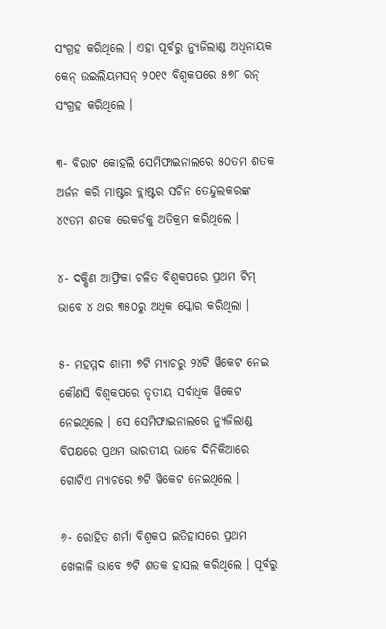ସଂଗ୍ରହ କରିଥିଲେ । ଏହା ପୂର୍ବରୁ ନ୍ୟୁଜିଲାଣ୍ଡ ଅଧିନାୟକ କେନ୍ ଉଇଲିୟମସନ୍ ୨୦୧୯ ବିଶ୍ୱକପରେ ୫୭୮ ରନ୍ ସଂଗ୍ରହ କରିଥିଲେ ।

୩- ବିରାଟ କୋହଲି ସେମିଫାଇନାଲରେ ୫୦ତମ ଶତକ ଅର୍ଜନ କରି ମାଷ୍ଟର ବ୍ଲାଷ୍ଟର ସଚିନ ତେନ୍ଦୁଲକରଙ୍କ ୪୯ତମ ଶତକ ରେକର୍ଡକୁ ଅତିକ୍ରମ କରିଥିଲେ ।

୪- ଦକ୍ଷିଣ ଆଫ୍ରିକା ଚଳିତ ବିଶ୍ୱକପରେ ପ୍ରଥମ ଟିମ୍ ଭାବେ ୪ ଥର ୩୫୦ରୁ ଅଧିକ ସ୍କୋର କରିଥିଲା ।

୫- ମହମ୍ମଦ ଶାମୀ ୭ଟି ମ୍ୟାଚରୁ ୨୪ଟି ୱିକେଟ ନେଇ କୌଣସି ବିଶ୍ୱକପରେ ତୃତୀୟ ସର୍ବାଧିକ ୱିକେଟ ନେଇଥିଲେ । ସେ ସେମିଫାଇନାଲରେ ନ୍ୟୁଜିଲାଣ୍ଡ ବିପକ୍ଷରେ ପ୍ରଥମ ଭାରତୀୟ ଭାବେ ଦିନିକିଆରେ ଗୋଟିଏ ମ୍ୟାଚରେ ୭ଟି ୱିକେଟ ନେଇଥିଲେ ।

୬- ରୋହିତ ଶର୍ମା ବିଶ୍ୱକପ ଇତିହାସରେ ପ୍ରଥମ ଖେଳାଳି ଭାବେ ୭ଟି ଶତକ ହାସଲ କରିଥିଲେ । ପୂର୍ବରୁ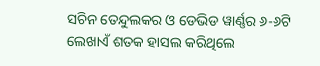ସଚିନ ତେନ୍ଦୁଲକର ଓ ଡେଭିଡ ୱାର୍ଣ୍ଣର ୬-୬ଟି ଲେଖାଏଁ ଶତକ ହାସଲ କରିଥିଲେ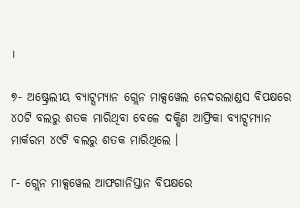।

୭- ଅଷ୍ଟ୍ରେଲୀୟ ବ୍ୟାଟ୍ସମ୍ୟାନ ଗ୍ଲେନ ମାକ୍ସୱେଲ ନେଦରଲାଣ୍ଡସ ବିପକ୍ଷରେ ୪୦ଟି ବଲରୁ ଶତକ ମାରିଥିବା ବେଳେ ଦକ୍ଷିଣ ଆଫ୍ରିକା ବ୍ୟାଟ୍ସମ୍ୟାନ ମାର୍କରମ ୪୯ଟି ବଲରୁ ଶତକ ମାରିଥିଲେ ।

୮- ଗ୍ଲେନ ମାକ୍ସୱେଲ ଆଫଗାନିସ୍ତାନ ବିପକ୍ଷରେ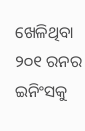ଖେଳିଥିବା ୨୦୧ ରନର ଇନିଂସକୁ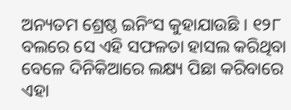ଅନ୍ୟତମ ଶ୍ରେଷ୍ଠ ଇନିଂସ କୁହାଯାଉଛି । ୧୨୮ ବଲରେ ସେ ଏହି ସଫଳତା ହାସଲ କରିଥିବା ବେଳେ ଦିନିକିଆରେ ଲକ୍ଷ୍ୟ ପିଛା କରିବାରେ ଏହା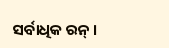ସର୍ବାଧିକ ରନ୍ ।